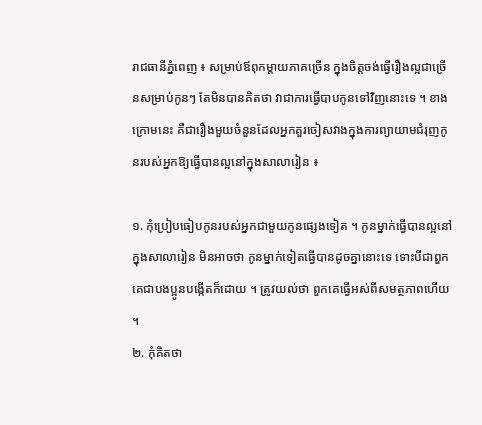រាជធានីភ្នំពេញ ៖ សម្រាប់ឪពុកម្តាយភាគច្រើន ក្នុងចិត្តចង់ធ្វើរឿងល្អជាច្រើនសម្រាប់កូនៗ តែមិនបានគិតថា វាជាការធ្វើបាបកូនទៅវិញនោះទេ ។ ខាងក្រោមនេះ គឺជារឿងមួយចំនួនដែលអ្នកគួរចៀសវាងក្នុងការព្យាយាមជំរុញកូនរបស់អ្នកឱ្យធ្វើបានល្អនៅក្នុងសាលារៀន ៖

១. កុំប្រៀបធៀបកូនរបស់អ្នកជាមួយកូនផ្សេងទៀត ។ កូនម្នាក់ធ្វើបានល្អនៅក្នុងសាលារៀន មិនអាចថា កូនម្នាក់ទៀតធ្វើបានដូចគ្នានោះទេ ទោះបីជាពួកគេជាបងប្អូនបង្កើតក៏ដោយ ។ ត្រូវយល់ថា ពួកគេធ្វើអស់ពីសមត្ថភាពហើយ ។
២. កុំគិតថា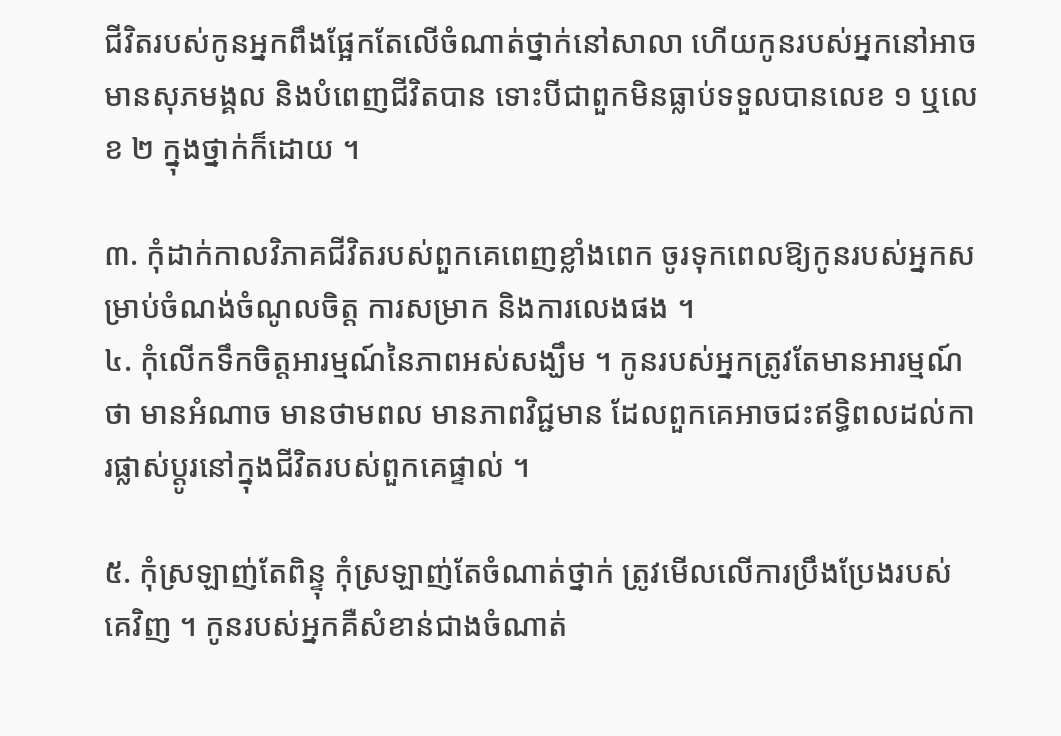ជីវិតរបស់កូនអ្នកពឹងផ្អែកតែលើចំណាត់ថ្នាក់នៅសាលា ហើយកូនរបស់អ្នកនៅអាចមានសុភមង្គល និងបំពេញជីវិតបាន ទោះបីជាពួកមិនធ្លាប់ទទួលបានលេខ ១ ឬលេខ ២ ក្នុងថ្នាក់ក៏ដោយ ។

៣. កុំដាក់កាលវិភាគជីវិតរបស់ពួកគេពេញខ្លាំងពេក ចូរទុកពេលឱ្យកូនរបស់អ្នកសម្រាប់ចំណង់ចំណូលចិត្ត ការសម្រាក និងការលេងផង ។
៤. កុំលើកទឹកចិត្តអារម្មណ៍នៃភាពអស់សង្ឃឹម ។ កូនរបស់អ្នកត្រូវតែមានអារម្មណ៍ថា មានអំណាច មានថាមពល មានភាពវិជ្ជមាន ដែលពួកគេអាចជះឥទ្ធិពលដល់ការផ្លាស់ប្តូរនៅក្នុងជីវិតរបស់ពួកគេផ្ទាល់ ។

៥. កុំស្រឡាញ់តែពិន្ទុ កុំស្រឡាញ់តែចំណាត់ថ្នាក់ ត្រូវមើលលើការប្រឹងប្រែងរបស់គេវិញ ។ កូនរបស់អ្នកគឺសំខាន់ជាងចំណាត់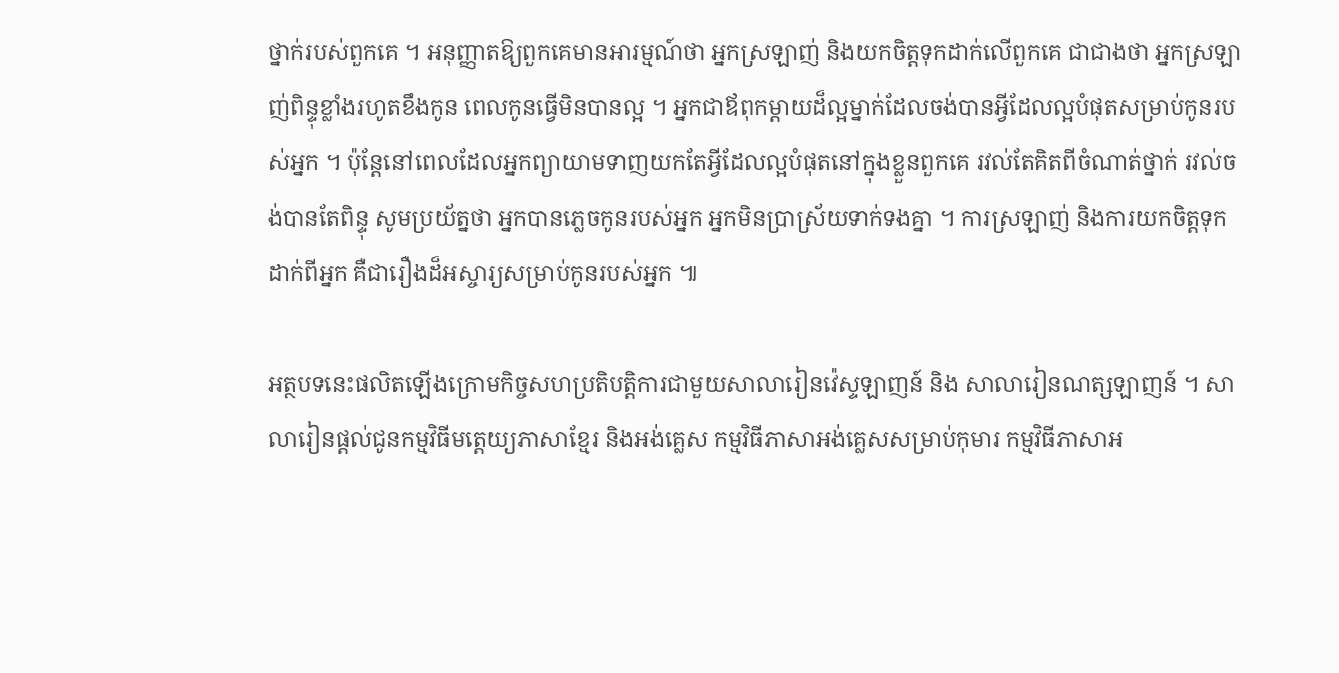ថ្នាក់របស់ពួកគេ ។ អនុញ្ញាតឱ្យពួកគេមានអារម្មណ៍ថា អ្នកស្រឡាញ់ និងយកចិត្តទុកដាក់លើពួកគេ ជាជាងថា អ្នកស្រឡាញ់ពិន្ទុខ្លាំងរហូតខឹងកូន ពេលកូនធ្វើមិនបានល្អ ។ អ្នកជាឪពុកម្តាយដ៏ល្អម្នាក់ដែលចង់បានអ្វីដែលល្អបំផុតសម្រាប់កូនរបស់អ្នក ។ ប៉ុន្តែនៅពេលដែលអ្នកព្យាយាមទាញយកតែអ្វីដែលល្អបំផុតនៅក្នុងខ្លួនពួកគេ រវល់តែគិតពីចំណាត់ថ្នាក់ រវល់ចង់បានតែពិន្ទុ សូមប្រយ័ត្នថា អ្នកបានភ្លេចកូនរបស់អ្នក អ្នកមិនប្រាស្រ័យទាក់ទងគ្នា ។ ការស្រឡាញ់ និងការយកចិត្តទុកដាក់ពីអ្នក គឺជារឿងដ៏អស្ចារ្យសម្រាប់កូនរបស់អ្នក ៕

អត្ថបទនេះផលិតឡើងក្រោមកិច្ចសហប្រតិបត្តិការជាមួយសាលារៀនវ៉េស្ទឡាញន៍ និង សាលារៀនណត្សឡាញន៍ ។ សាលារៀនផ្តល់ជូនកម្មវិធីមត្តេយ្យភាសាខ្មែរ និងអង់គ្លេស កម្មវិធីភាសាអង់គ្លេសសម្រាប់កុមារ កម្មវិធីភាសាអ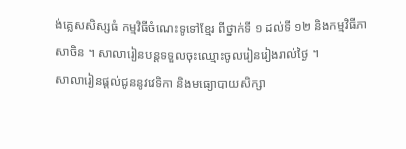ង់គ្លេសសិស្សធំ កម្មវិធីចំណេះទូទៅខ្មែរ ពីថ្នាក់ទី ១ ដល់ទី ១២ និងកម្មវិធីភាសាចិន ។ សាលារៀនបន្តទទួលចុះឈ្មោះចូលរៀនរៀងរាល់ថ្ងៃ ។
សាលារៀនផ្តល់ជូននូវវេទិកា និងមធ្យោបាយសិក្សា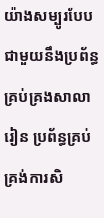យ៉ាងសម្បូរបែបជាមួយនឹងប្រព័ន្ធគ្រប់គ្រងសាលារៀន ប្រព័ន្ធគ្រប់គ្រង់ការសិ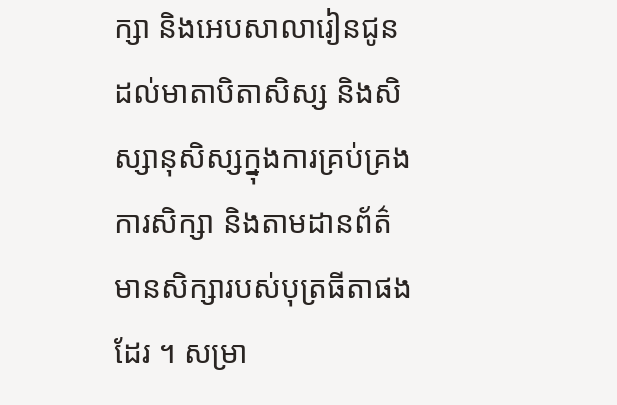ក្សា និងអេបសាលារៀនជូនដល់មាតាបិតាសិស្ស និងសិស្សានុសិស្សក្នុងការគ្រប់គ្រងការសិក្សា និងតាមដានព័ត៌មានសិក្សារបស់បុត្រធីតាផងដែរ ។ សម្រា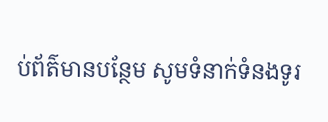ប់ព័ត៌មានបន្ថែម សូមទំនាក់ទំនងទូរ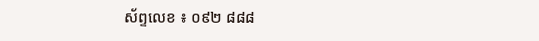ស័ព្ទលេខ ៖ ០៩២ ៨៨៨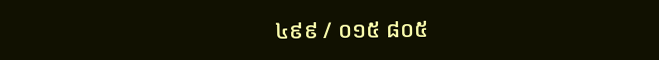៤៩៩ / ០១៥ ៨០៥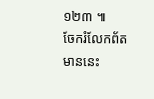១២៣ ៕
ចែករំលែកព័តមាននេះ